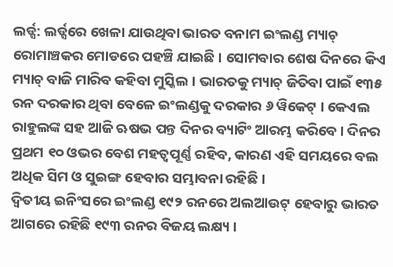ଲର୍ଡ୍ସ: ଲର୍ଡ୍ସରେ ଖେଳା ଯାଉଥିବା ଭାରତ ବନାମ ଇଂଲଣ୍ଡ ମ୍ୟାଚ୍ ରୋମାଞ୍ଚକର ମୋଡରେ ପହଞ୍ଚି ଯାଇଛି । ସୋମବାର ଶେଷ ଦିନରେ କିଏ ମ୍ୟାଚ୍ ବାଜି ମାରିବ କହିବା ମୁସ୍କିଲ । ଭାରତକୁ ମ୍ୟାଚ୍ ଜିତିବା ପାଇଁ ୧୩୫ ରନ ଦରକାର ଥିବା ବେଳେ ଇଂଲଣ୍ଡକୁ ଦରକାର ୬ ୱିକେଟ୍ । କେଏଲ ରାହୁଲଙ୍କ ସହ ଆଜି ଋଷଭ ପନ୍ତ ଦିନର ବ୍ୟାଟିଂ ଆରମ୍ଭ କରିବେ । ଦିନର ପ୍ରଥମ ୧୦ ଓଭର ବେଶ ମହତ୍ୱପୂର୍ଣ୍ଣ ରହିବ, କାରଣ ଏହି ସମୟରେ ବଲ ଅଧିକ ସିମ ଓ ସୁଇଙ୍ଗ ହେବାର ସମ୍ଭାବନା ରହିଛି ।
ଦ୍ୱିତୀୟ ଇନିଂସରେ ଇଂଲଣ୍ଡ ୧୯୨ ରନରେ ଅଲଆଉଟ୍ ହେବାରୁ ଭାରତ ଆଗରେ ରହିଛି ୧୯୩ ରନର ବିଜୟ ଲକ୍ଷ୍ୟ ।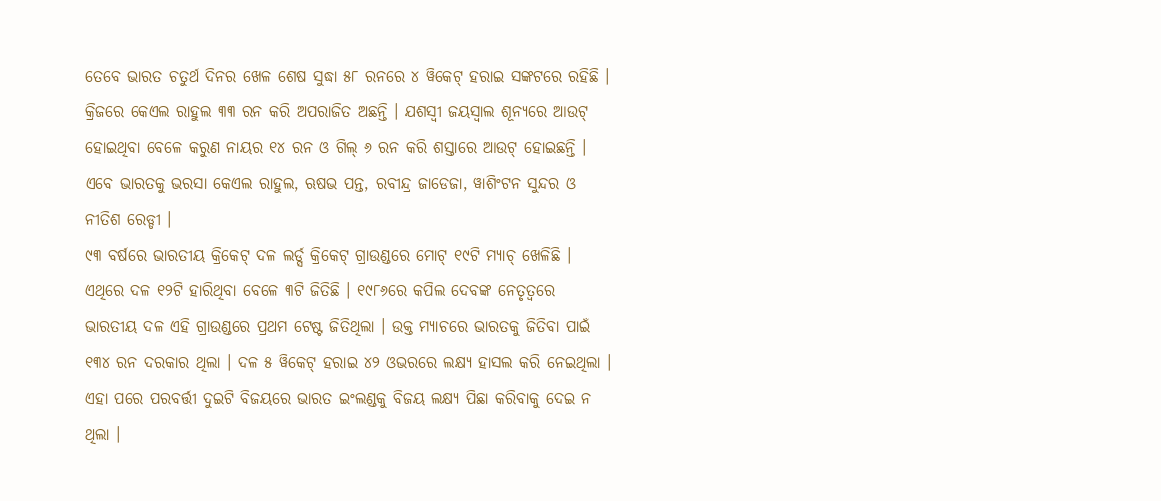ତେବେ ଭାରତ ଚତୁର୍ଥ ଦିନର ଖେଳ ଶେଷ ସୁଦ୍ଧା ୫୮ ରନରେ ୪ ୱିକେଟ୍ ହରାଇ ସଙ୍କଟରେ ରହିଛି । କ୍ରିଜରେ କେଏଲ ରାହୁଲ ୩୩ ରନ କରି ଅପରାଜିତ ଅଛନ୍ତି । ଯଶସ୍ୱୀ ଜୟସ୍ୱାଲ ଶୂନ୍ୟରେ ଆଉଟ୍ ହୋଇଥିବା ବେଳେ କରୁଣ ନାୟର ୧୪ ରନ ଓ ଗିଲ୍ ୬ ରନ କରି ଶସ୍ତାରେ ଆଉଟ୍ ହୋଇଛନ୍ତି । ଏବେ ଭାରତକୁ ଭରସା କେଏଲ ରାହୁଲ, ଋଷଭ ପନ୍ତ, ରବୀନ୍ଦ୍ର ଜାଡେଜା, ୱାଶିଂଟନ ସୁନ୍ଦର ଓ ନୀତିଶ ରେଡ୍ଡୀ ।
୯୩ ବର୍ଷରେ ଭାରତୀୟ କ୍ରିକେଟ୍ ଦଳ ଲର୍ଡ୍ସ କ୍ରିକେଟ୍ ଗ୍ରାଉଣ୍ଡରେ ମୋଟ୍ ୧୯ଟି ମ୍ୟାଚ୍ ଖେଳିଛି । ଏଥିରେ ଦଳ ୧୨ଟି ହାରିଥିବା ବେଳେ ୩ଟି ଜିତିଛି । ୧୯୮୬ରେ କପିଲ ଦେବଙ୍କ ନେତୃତ୍ୱରେ ଭାରତୀୟ ଦଳ ଏହି ଗ୍ରାଉଣ୍ଡରେ ପ୍ରଥମ ଟେଷ୍ଟ ଜିତିଥିଲା । ଉକ୍ତ ମ୍ୟାଚରେ ଭାରତକୁ ଜିତିବା ପାଇଁ ୧୩୪ ରନ ଦରକାର ଥିଲା । ଦଳ ୫ ୱିକେଟ୍ ହରାଇ ୪୨ ଓଭରରେ ଲକ୍ଷ୍ୟ ହାସଲ କରି ନେଇଥିଲା । ଏହା ପରେ ପରବର୍ତ୍ତୀ ଦୁଇଟି ବିଜୟରେ ଭାରତ ଇଂଲଣ୍ଡକୁ ବିଜୟ ଲକ୍ଷ୍ୟ ପିଛା କରିବାକୁ ଦେଇ ନ ଥିଲା ।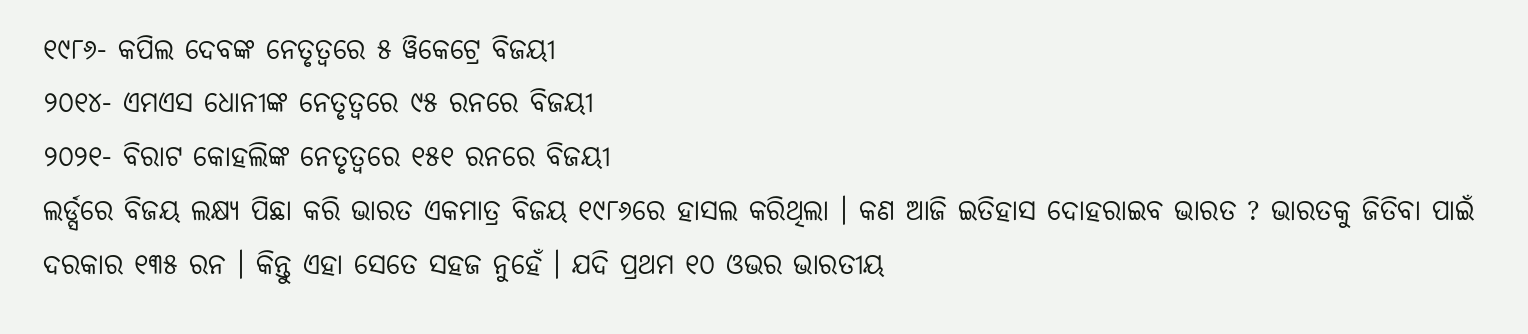୧୯୮୬- କପିଲ ଦେବଙ୍କ ନେତୃତ୍ୱରେ ୫ ୱିକେଟ୍ରେ ବିଜୟୀ
୨୦୧୪- ଏମଏସ ଧୋନୀଙ୍କ ନେତୃତ୍ୱରେ ୯୫ ରନରେ ବିଜୟୀ
୨୦୨୧- ବିରାଟ କୋହଲିଙ୍କ ନେତୃତ୍ୱରେ ୧୫୧ ରନରେ ବିଜୟୀ
ଲର୍ଡ୍ସରେ ବିଜୟ ଲକ୍ଷ୍ୟ ପିଛା କରି ଭାରତ ଏକମାତ୍ର ବିଜୟ ୧୯୮୬ରେ ହାସଲ କରିଥିଲା । କଣ ଆଜି ଇତିହାସ ଦୋହରାଇବ ଭାରତ ? ଭାରତକୁ ଜିତିବା ପାଇଁ ଦରକାର ୧୩୫ ରନ । କିନ୍ତୁ ଏହା ସେତେ ସହଜ ନୁହେଁ । ଯଦି ପ୍ରଥମ ୧୦ ଓଭର ଭାରତୀୟ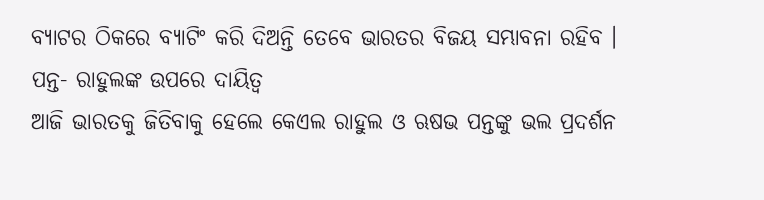ବ୍ୟାଟର ଠିକରେ ବ୍ୟାଟିଂ କରି ଦିଅନ୍ତି ତେବେ ଭାରତର ବିଜୟ ସମ୍ଭାବନା ରହିବ ।
ପନ୍ତ- ରାହୁଲଙ୍କ ଉପରେ ଦାୟିତ୍ୱ
ଆଜି ଭାରତକୁ ଜିତିବାକୁ ହେଲେ କେଏଲ ରାହୁଲ ଓ ଋଷଭ ପନ୍ତଙ୍କୁ ଭଲ ପ୍ରଦର୍ଶନ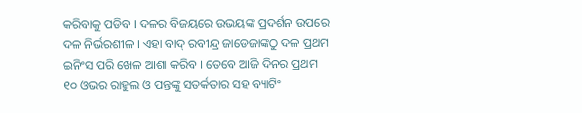କରିବାକୁ ପଡିବ । ଦଳର ବିଜୟରେ ଉଭୟଙ୍କ ପ୍ରଦର୍ଶନ ଉପରେ ଦଳ ନିର୍ଭରଶୀଳ । ଏହା ବାଦ୍ ରବୀନ୍ଦ୍ର ଜାଡେଜାଙ୍କଠୁ ଦଳ ପ୍ରଥମ ଇନିଂସ ପରି ଖେଳ ଆଶା କରିବ । ତେବେ ଆଜି ଦିନର ପ୍ରଥମ ୧୦ ଓଭର ରାହୁଲ ଓ ପନ୍ତଙ୍କୁ ସତର୍କତାର ସହ ବ୍ୟାଟିଂ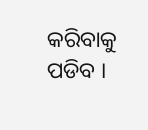କରିବାକୁ ପଡିବ ।